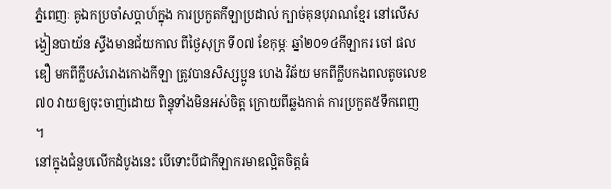ភ្នំពេញៈ គូឯកប្រចាំសប្ដាហ៍ក្នុង ការប្រកួតកីឡាប្រដាល់ ក្បាច់គុនបុរាណខ្មែរ នៅលើសង្វៀនបាយ័ន ស្ទឹងមានជ័យកាល ពីថ្ងៃសុក្រ ទី០៧ ខែកុម្ភៈ ឆ្នាំ២០១៤កីឡាករ ចៅ ផលឌឿ មកពីក្លឹបសំរោងកោងកីឡា ត្រូវបានសិស្សប្អូន ហេង វិឆ័យ មកពីក្លឹបកងពលតូចលេខ៧០ វាយឲ្យចុះចាញ់ដោយ ពិន្ទុទាំងមិនអស់ចិត្ត ក្រោយពីឆ្លងកាត់ ការប្រកួត៥ទឹកពេញ ។
នៅក្នុងជំនួបលើកដំបូងនេះ បើទោះបីជាកីឡាករមាឌល្អិតចិត្តធំ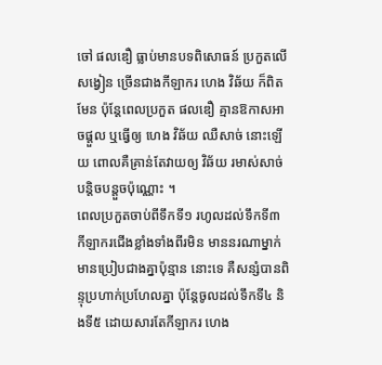ចៅ ផលឌឿ ធ្លាប់មានបទពិសោធន៍ ប្រកួតលើសង្វៀន ច្រើនជាងកីឡាករ ហេង វិឆ័យ ក៏ពិតមែន ប៉ុន្ដែពេលប្រកួត ផលឌឿ គ្មានឱកាសអាចផ្ដួល ឬធ្វើឲ្យ ហេង វិឆ័យ ឈឺសាច់ នោះឡើយ ពោលគឺគ្រាន់តែវាយឲ្យ វិឆ័យ រមាស់សាច់បន្ដិចបន្ដួចប៉ុណ្ណោះ ។
ពេលប្រកួតចាប់ពីទឹកទី១ រហូលដល់ទឹកទី៣ កីឡាករជើងខ្លាំងទាំងពីរមិន មាននរណាម្នាក់ មានប្រៀបជាងគ្នាប៉ុន្មាន នោះទេ គឺសន្សំបានពិន្ទុប្រហាក់ប្រហែលគ្នា ប៉ុន្ដែចូលដល់ទឹកទី៤ និងទី៥ ដោយសារតែកីឡាករ ហេង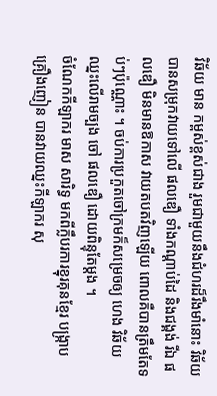វិឆ័យ មាន កម្ពស់ខ្ពស់ជាង រួមជាមួយនឹងជំហរដ៏រឹងមាំនោះ វិឆ័យ បានសម្រុកវាយទៅលើ ផលឌឿ ទាំងកណ្ដាប់ដៃ និងជង្គង់ រីឯ ផលឌឿ មិនមានឱកាស វាយតបតវិញឡើយ ពោលគឺបានត្រឹមតែទប់ៗប៉ុណ្ណោះ ។ ចប់ការប្រកួតចៅក្រមក៏សម្រេចឲ្យ ហេង វិឆ័យ ឈ្នះលើរាមច្បង ចៅ ផលឌឿ ដោយពិន្ទុតែម្ដង ។
ចំណែកកីឡាករ មាស សារិទ្ធ មកពីក្លឹបរការខ្នុរគុនខ្មែរ បង្ក្រាបគ្រឿងញៀន បានវាយឈ្នះកីឡាករ សុ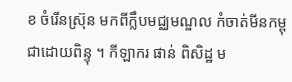ខ ចំរើនស្រ៊ុន មកពីក្លឹបមជ្ឈមណ្ឌល កំចាត់មីនកម្ពុជាដោយពិន្ទុ ។ កីឡាករ ផាន់ ពិសិដ្ឋ ម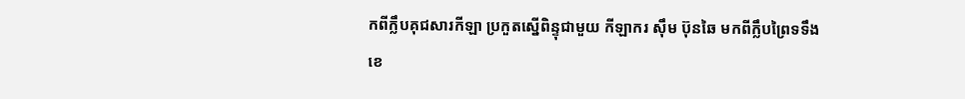កពីក្លឹបគុជសារកីឡា ប្រកួតស្នើពិន្ទុជាមួយ កីឡាករ ស៊ឹម ប៊ុនឆៃ មកពីក្លឹបព្រៃទទឹងខេ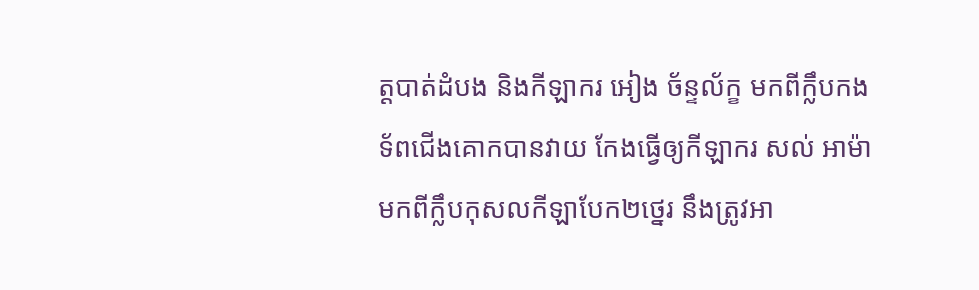ត្តបាត់ដំបង និងកីឡាករ អៀង ច័ន្ទល័ក្ខ មកពីក្លឹបកងទ័ពជើងគោកបានវាយ កែងធ្វើឲ្យកីឡាករ សល់ អាម៉ា មកពីក្លឹបកុសលកីឡាបែក២ថ្នេរ នឹងត្រូវអា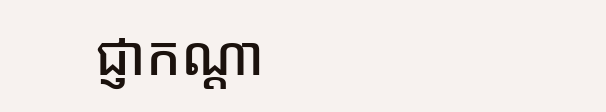ជ្ញាកណ្ដា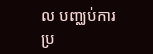ល បញ្ឈប់ការប្រ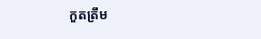កួតត្រឹម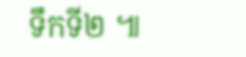ទឹកទី២ ៕